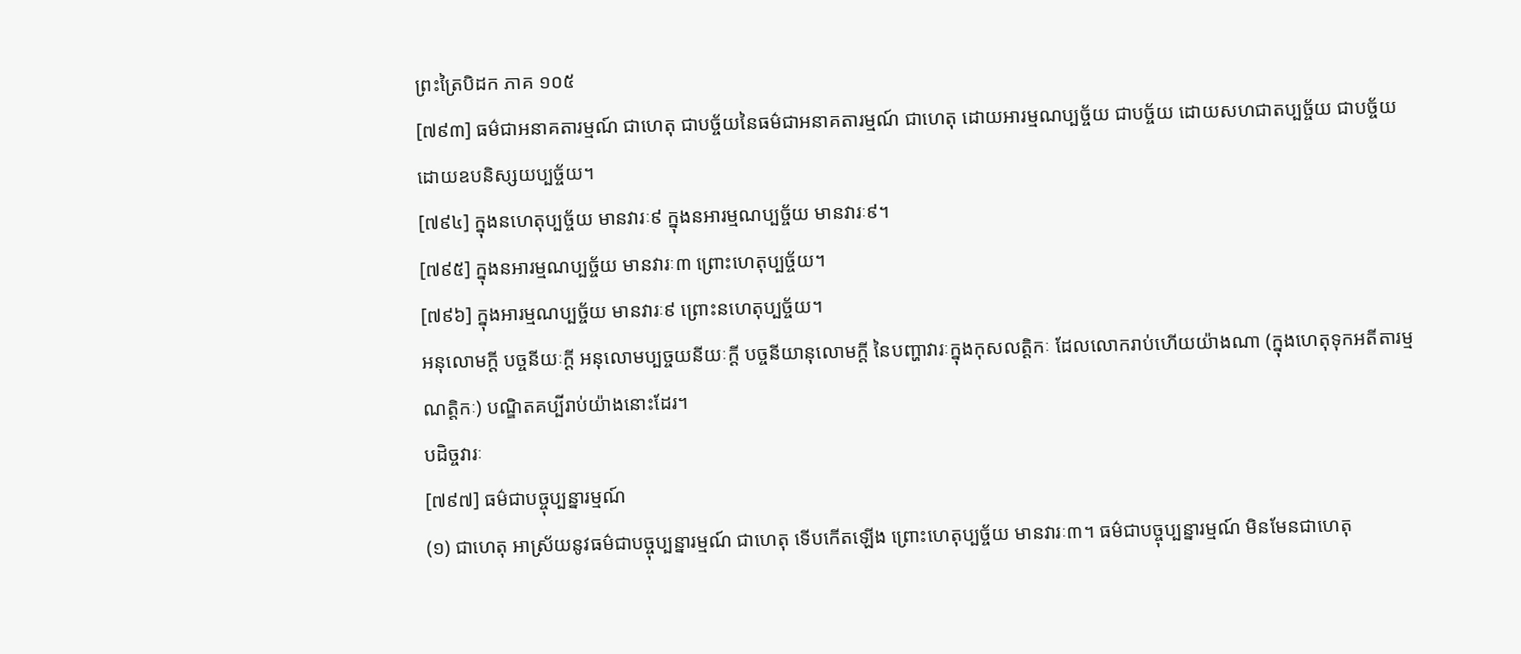ព្រះត្រៃបិដក ភាគ ១០៥
[៧៩៣] ធម៌ជាអនាគតារម្មណ៍ ជាហេតុ ជាបច្ច័យនៃធម៌ជាអនាគតារម្មណ៍ ជាហេតុ ដោយអារម្មណប្បច្ច័យ ជាបច្ច័យ ដោយសហជាតប្បច្ច័យ ជាបច្ច័យ ដោយឧបនិស្សយប្បច្ច័យ។
[៧៩៤] ក្នុងនហេតុប្បច្ច័យ មានវារៈ៩ ក្នុងនអារម្មណប្បច្ច័យ មានវារៈ៩។
[៧៩៥] ក្នុងនអារម្មណប្បច្ច័យ មានវារៈ៣ ព្រោះហេតុប្បច្ច័យ។
[៧៩៦] ក្នុងអារម្មណប្បច្ច័យ មានវារៈ៩ ព្រោះនហេតុប្បច្ច័យ។
អនុលោមក្តី បច្ចនីយៈក្តី អនុលោមប្បច្ចយនីយៈក្តី បច្ចនីយានុលោមក្តី នៃបញ្ហាវារៈក្នុងកុសលត្តិកៈ ដែលលោករាប់ហើយយ៉ាងណា (ក្នុងហេតុទុកអតីតារម្មណត្តិកៈ) បណ្ឌិតគប្បីរាប់យ៉ាងនោះដែរ។
បដិច្ចវារៈ
[៧៩៧] ធម៌ជាបច្ចុប្បន្នារម្មណ៍
(១) ជាហេតុ អាស្រ័យនូវធម៌ជាបច្ចុប្បន្នារម្មណ៍ ជាហេតុ ទើបកើតឡើង ព្រោះហេតុប្បច្ច័យ មានវារៈ៣។ ធម៌ជាបច្ចុប្បន្នារម្មណ៍ មិនមែនជាហេតុ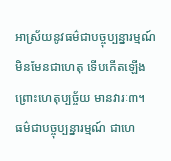អាស្រ័យនូវធម៌ជាបច្ចុប្បន្នារម្មណ៍ មិនមែនជាហេតុ ទើបកើតឡើង ព្រោះហេតុប្បច្ច័យ មានវារៈ៣។ ធម៌ជាបច្ចុប្បន្នារម្មណ៍ ជាហេ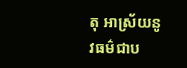តុ អាស្រ័យនូវធម៌ជាប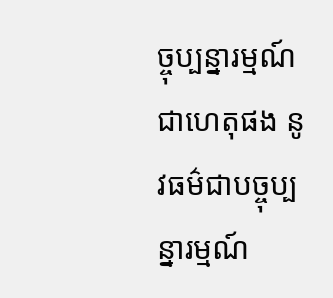ច្ចុប្បន្នារម្មណ៍ ជាហេតុផង នូវធម៌ជាបច្ចុប្បន្នារម្មណ៍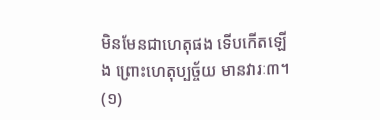មិនមែនជាហេតុផង ទើបកើតឡើង ព្រោះហេតុប្បច្ច័យ មានវារៈ៣។
(១)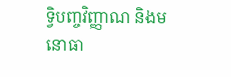ទ្វិបញ្ចវិញ្ញាណ និងមនោធា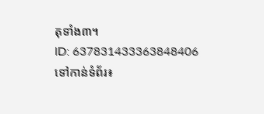តុទាំង៣។
ID: 637831433363848406
ទៅកាន់ទំព័រ៖